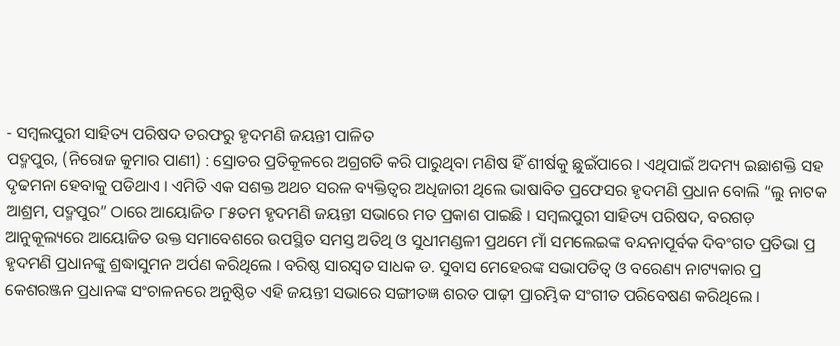- ସମ୍ବଲପୁରୀ ସାହିତ୍ୟ ପରିଷଦ ତରଫରୁ ହୃଦମଣି ଜୟନ୍ତୀ ପାଳିତ
ପଦ୍ମପୁର, (ନିରୋଜ କୁମାର ପାଣୀ) : ସ୍ରୋତର ପ୍ରତିକୂଳରେ ଅଗ୍ରଗତି କରି ପାରୁଥିବା ମଣିଷ ହିଁ ଶୀର୍ଷକୁ ଛୁଇଁପାରେ । ଏଥିପାଇଁ ଅଦମ୍ୟ ଇଛାଶକ୍ତି ସହ ଦୃଢମନା ହେବାକୁ ପଡିଥାଏ । ଏମିତି ଏକ ସଶକ୍ତ ଅଥଚ ସରଳ ବ୍ୟକ୍ତିତ୍ୱର ଅଧିଜାରୀ ଥିଲେ ଭାଷାବିତ ପ୍ରଫେସର ହୃଦମଣି ପ୍ରଧାନ ବୋଲି “ଲୁ ନାଟକ ଆଶ୍ରମ, ପଦ୍ମପୁର” ଠାରେ ଆୟୋଜିତ ୮୫ତମ ହୃଦମଣି ଜୟନ୍ତୀ ସଭାରେ ମତ ପ୍ରକାଶ ପାଇଛି । ସମ୍ବଲପୁରୀ ସାହିତ୍ୟ ପରିଷଦ, ବରଗଡ଼ ଆନୁକୂଲ୍ୟରେ ଆୟୋଜିତ ଉକ୍ତ ସମାବେଶରେ ଉପସ୍ଥିତ ସମସ୍ତ ଅତିଥି ଓ ସୁଧୀମଣ୍ଡଳୀ ପ୍ରଥମେ ମାଁ ସମଲେଇଙ୍କ ବନ୍ଦନାପୂର୍ବକ ଦିବଂଗତ ପ୍ରତିଭା ପ୍ର ହୃଦମଣି ପ୍ରଧାନଙ୍କୁ ଶ୍ରଦ୍ଧାସୁମନ ଅର୍ପଣ କରିଥିଲେ । ବରିଷ୍ଠ ସାରସ୍ୱତ ସାଧକ ଡ. ସୁବାସ ମେହେରଙ୍କ ସଭାପତିତ୍ୱ ଓ ବରେଣ୍ୟ ନାଟ୍ୟକାର ପ୍ର କେଶରଞ୍ଜନ ପ୍ରଧାନଙ୍କ ସଂଚାଳନରେ ଅନୁଷ୍ଠିତ ଏହି ଜୟନ୍ତୀ ସଭାରେ ସଙ୍ଗୀତଜ୍ଞ ଶରତ ପାଢ଼ୀ ପ୍ରାରମ୍ଭିକ ସଂଗୀତ ପରିବେଷଣ କରିଥିଲେ ।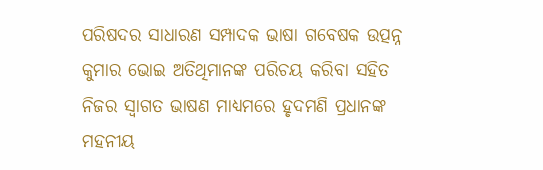ପରିଷଦର ସାଧାରଣ ସମ୍ପାଦକ ଭାଷା ଗବେଷକ ଉତ୍ପନ୍ନ କୁମାର ଭୋଇ ଅତିଥିମାନଙ୍କ ପରିଚୟ କରିବା ସହିତ ନିଜର ସ୍ୱାଗତ ଭାଷଣ ମାଧ୍ୟମରେ ହୃଦମଣି ପ୍ରଧାନଙ୍କ ମହନୀୟ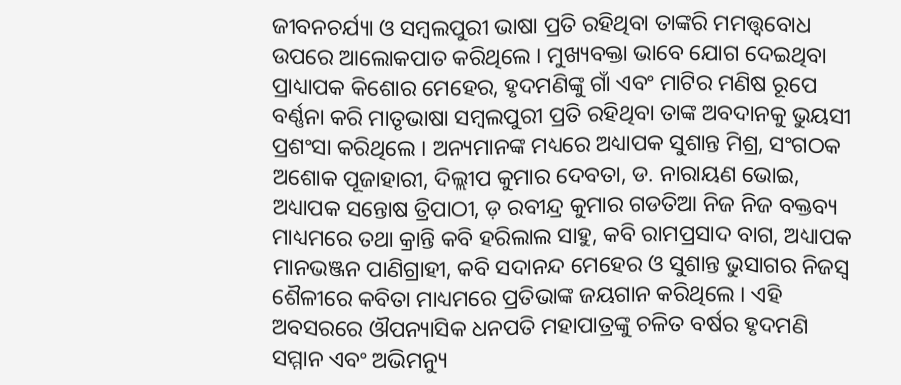ଜୀବନଚର୍ଯ୍ୟା ଓ ସମ୍ବଲପୁରୀ ଭାଷା ପ୍ରତି ରହିଥିବା ତାଙ୍କରି ମମତ୍ତ୍ୱବୋଧ ଉପରେ ଆଲୋକପାତ କରିଥିଲେ । ମୁଖ୍ୟବକ୍ତା ଭାବେ ଯୋଗ ଦେଇଥିବା ପ୍ରାଧ୍ୟାପକ କିଶୋର ମେହେର, ହୃଦମଣିଙ୍କୁ ଗାଁ ଏବଂ ମାଟିର ମଣିଷ ରୂପେ ବର୍ଣ୍ଣନା କରି ମାତୃଭାଷା ସମ୍ବଲପୁରୀ ପ୍ରତି ରହିଥିବା ତାଙ୍କ ଅବଦାନକୁ ଭୁୟସୀ ପ୍ରଶଂସା କରିଥିଲେ । ଅନ୍ୟମାନଙ୍କ ମଧ୍ୟରେ ଅଧ୍ୟାପକ ସୁଶାନ୍ତ ମିଶ୍ର, ସଂଗଠକ ଅଶୋକ ପୂଜାହାରୀ, ଦିଲ୍ଲୀପ କୁମାର ଦେବତା, ଡ. ନାରାୟଣ ଭୋଇ, ଅଧ୍ୟାପକ ସନ୍ତୋଷ ତ୍ରିପାଠୀ, ଡ଼ ରବୀନ୍ଦ୍ର କୁମାର ଗଡତିଆ ନିଜ ନିଜ ବକ୍ତବ୍ୟ ମାଧ୍ୟମରେ ତଥା କ୍ରାନ୍ତି କବି ହରିଲାଲ ସାହୁ, କବି ରାମପ୍ରସାଦ ବାଗ, ଅଧ୍ୟାପକ ମାନଭଞ୍ଜନ ପାଣିଗ୍ରାହୀ, କବି ସଦାନନ୍ଦ ମେହେର ଓ ସୁଶାନ୍ତ ଭୁସାଗର ନିଜସ୍ଵ ଶୈଳୀରେ କବିତା ମାଧ୍ୟମରେ ପ୍ରତିଭାଙ୍କ ଜୟଗାନ କରିଥିଲେ । ଏହି ଅବସରରେ ଔପନ୍ୟାସିକ ଧନପତି ମହାପାତ୍ରଙ୍କୁ ଚଳିତ ବର୍ଷର ହୃଦମଣି ସମ୍ମାନ ଏବଂ ଅଭିମନ୍ୟୁ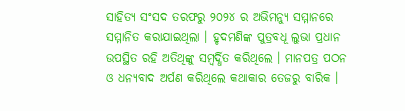ସାହିତ୍ୟ ସଂସଦ ତରଫରୁ ୨୦୨୪ ର ଅଭିମନ୍ୟୁ ସମ୍ମାନରେ ସମ୍ମାନିତ କରାଯାଇଥିଲା । ହୃଦମଣିଙ୍କ ପୁତ୍ରବଧୂ ଲୁଭା ପ୍ରଧାନ ଉପସ୍ଥିତ ରହି ଅତିଥିଙ୍କୁ ସମ୍ବର୍ଦ୍ଧିତ କରିଥିଲେ । ମାନପତ୍ର ପଠନ ଓ ଧନ୍ୟବାଦ ଅର୍ପଣ କରିଥିଲେ କଥାକାର ତେଜରୁ ବାରିକ ।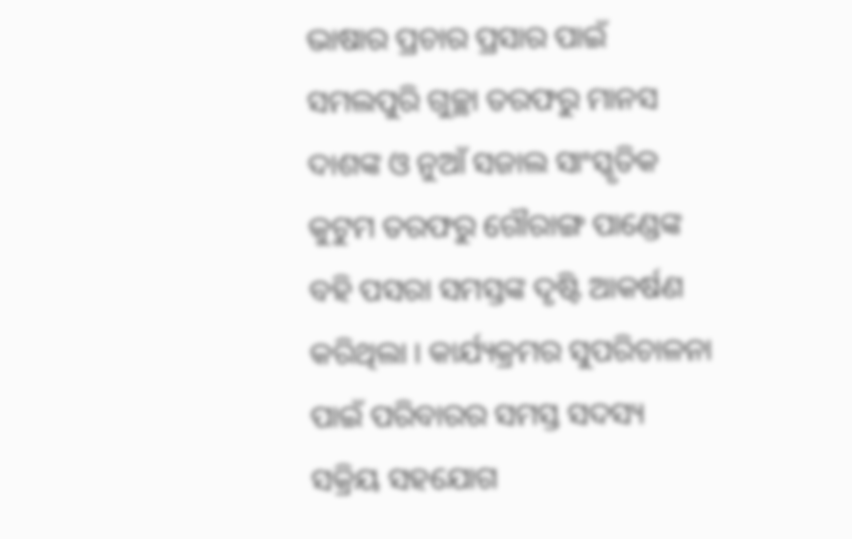ଭାଷାର ପ୍ରଚାର ପ୍ରସାର ପାଇଁ ସମଲପୁରି ଗୁଚ୍ଛା ତରଫରୁ ମାନସ ଦାଶଙ୍କ ଓ ନୁଆଁ ସଜାଲ ସାଂସ୍କୃତିକ କୁଟୁମ ତରଫରୁ ଗୌରାଙ୍ଗ ପାଣ୍ଡେଙ୍କ ବହି ପସରା ସମସ୍ତଙ୍କ ଦୃଷ୍ଟି ଆକର୍ଷଣ କରିଥିଲା । କାର୍ଯ୍ୟକ୍ରମର ସୁପରିଚାଳନା ପାଇଁ ପରିବାରର ସମସ୍ତ ସଦସ୍ୟ ସକ୍ରିୟ ସହଯୋଗ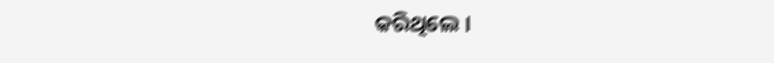କରିଥିଲେ ।